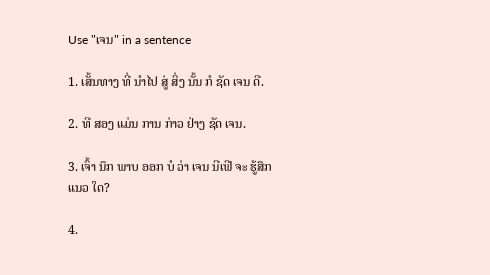Use "ເຈນ" in a sentence

1. ເສັ້ນທາງ ທີ່ ນໍາໄປ ສູ່ ສິ່ງ ນັ້ນ ກໍ ຊັດ ເຈນ ດີ.

2. ທີ ສອງ ແມ່ນ ການ ກ່າວ ຢ່າງ ຊັດ ເຈນ.

3. ເຈົ້າ ນຶກ ພາບ ອອກ ບໍ ວ່າ ເຈນ ນີເຟີ ຈະ ຮູ້ສຶກ ແນວ ໃດ?

4.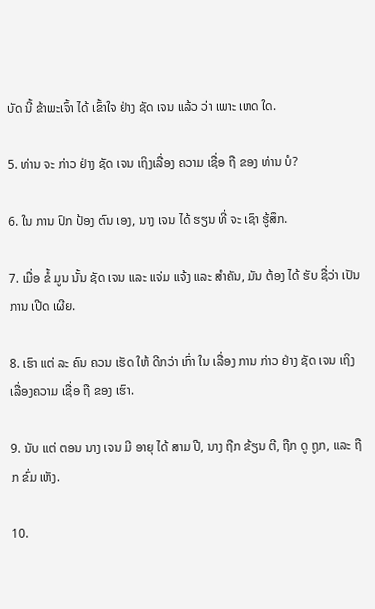ບັດ ນີ້ ຂ້າພະເຈົ້າ ໄດ້ ເຂົ້າໃຈ ຢ່າງ ຊັດ ເຈນ ແລ້ວ ວ່າ ເພາະ ເຫດ ໃດ.

5. ທ່ານ ຈະ ກ່າວ ຢ່າງ ຊັດ ເຈນ ເຖິງເລື່ອງ ຄວາມ ເຊື່ອ ຖື ຂອງ ທ່ານ ບໍ?

6. ໃນ ການ ປົກ ປ້ອງ ຕົນ ເອງ, ນາງ ເຈນ ໄດ້ ຮຽນ ທີ່ ຈະ ເຊົາ ຮູ້ສຶກ.

7. ເມື່ອ ຂໍ້ ມູນ ນັ້ນ ຊັດ ເຈນ ແລະ ແຈ່ມ ແຈ້ງ ແລະ ສໍາຄັນ, ມັນ ຕ້ອງ ໄດ້ ຮັບ ຊື່ວ່າ ເປັນ ການ ເປີດ ເຜີຍ.

8. ເຮົາ ແຕ່ ລະ ຄົນ ຄວນ ເຮັດ ໃຫ້ ດີກວ່າ ເກົ່າ ໃນ ເລື່ອງ ການ ກ່າວ ຢ່າງ ຊັດ ເຈນ ເຖິງເລື່ອງຄວາມ ເຊື່ອ ຖື ຂອງ ເຮົາ.

9. ນັບ ແຕ່ ຕອນ ນາງ ເຈນ ມີ ອາຍຸ ໄດ້ ສາມ ປີ, ນາງ ຖືກ ຂ້ຽນ ຕີ, ຖືກ ດູ ຖູກ, ແລະ ຖືກ ຂົ່ມ ເຫັງ.

10.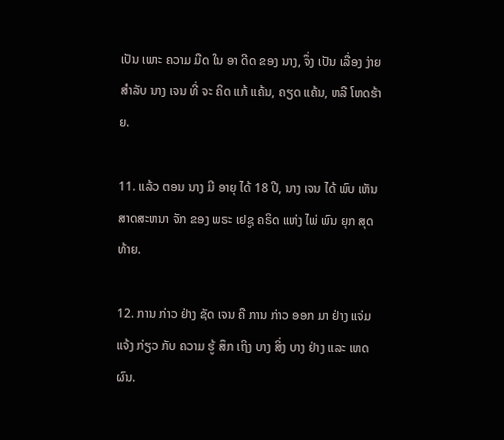ເປັນ ເພາະ ຄວາມ ມືດ ໃນ ອາ ດີດ ຂອງ ນາງ, ຈຶ່ງ ເປັນ ເລື່ອງ ງ່າຍ ສໍາລັບ ນາງ ເຈນ ທີ່ ຈະ ຄິດ ແກ້ ແຄ້ນ, ຄຽດ ແຄ້ນ, ຫລື ໂຫດຮ້າຍ.

11. ແລ້ວ ຕອນ ນາງ ມີ ອາຍຸ ໄດ້ 18 ປີ, ນາງ ເຈນ ໄດ້ ພົບ ເຫັນ ສາດສະຫນາ ຈັກ ຂອງ ພຣະ ເຢຊູ ຄຣິດ ແຫ່ງ ໄພ່ ພົນ ຍຸກ ສຸດ ທ້າຍ.

12. ການ ກ່າວ ຢ່າງ ຊັດ ເຈນ ຄື ການ ກ່າວ ອອກ ມາ ຢ່າງ ແຈ່ມ ແຈ້ງ ກ່ຽວ ກັບ ຄວາມ ຮູ້ ສຶກ ເຖິງ ບາງ ສິ່ງ ບາງ ຢ່າງ ແລະ ເຫດ ຜົນ.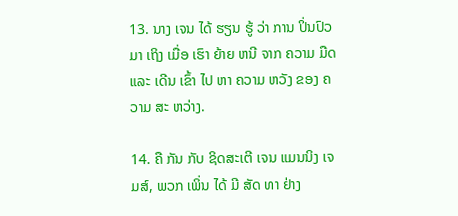13. ນາງ ເຈນ ໄດ້ ຮຽນ ຮູ້ ວ່າ ການ ປິ່ນປົວ ມາ ເຖິງ ເມື່ອ ເຮົາ ຍ້າຍ ຫນີ ຈາກ ຄວາມ ມືດ ແລະ ເດີນ ເຂົ້າ ໄປ ຫາ ຄວາມ ຫວັງ ຂອງ ຄວາມ ສະ ຫວ່າງ.

14. ຄື ກັນ ກັບ ຊິດສະເຕີ ເຈນ ແມນນິງ ເຈມສ໌, ພວກ ເພິ່ນ ໄດ້ ມີ ສັດ ທາ ຢ່າງ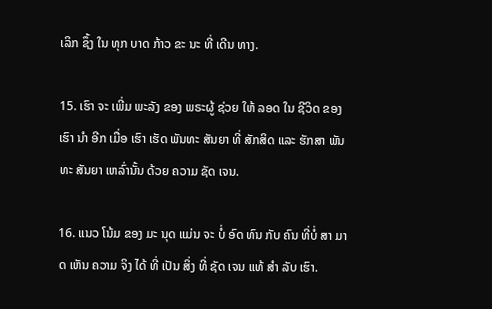ເລິກ ຊຶ້ງ ໃນ ທຸກ ບາດ ກ້າວ ຂະ ນະ ທີ່ ເດີນ ທາງ.

15. ເຮົາ ຈະ ເພີ່ມ ພະລັງ ຂອງ ພຣະຜູ້ ຊ່ວຍ ໃຫ້ ລອດ ໃນ ຊີວິດ ຂອງ ເຮົາ ນໍາ ອີກ ເມື່ອ ເຮົາ ເຮັດ ພັນທະ ສັນຍາ ທີ່ ສັກສິດ ແລະ ຮັກສາ ພັນທະ ສັນຍາ ເຫລົ່ານັ້ນ ດ້ວຍ ຄວາມ ຊັດ ເຈນ.

16. ແນວ ໂນ້ມ ຂອງ ມະ ນຸດ ແມ່ນ ຈະ ບໍ່ ອົດ ທົນ ກັບ ຄົນ ທີ່ບໍ່ ສາ ມາດ ເຫັນ ຄວາມ ຈິງ ໄດ້ ທີ່ ເປັນ ສິ່ງ ທີ່ ຊັດ ເຈນ ແທ້ ສໍາ ລັບ ເຮົາ.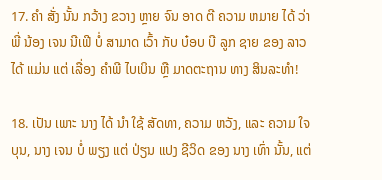17. ຄໍາ ສັ່ງ ນັ້ນ ກວ້າງ ຂວາງ ຫຼາຍ ຈົນ ອາດ ຕີ ຄວາມ ຫມາຍ ໄດ້ ວ່າ ພີ່ ນ້ອງ ເຈນ ນີເຟີ ບໍ່ ສາມາດ ເວົ້າ ກັບ ບ໋ອບ ບີ ລູກ ຊາຍ ຂອງ ລາວ ໄດ້ ແມ່ນ ແຕ່ ເລື່ອງ ຄໍາພີ ໄບເບິນ ຫຼື ມາດຕະຖານ ທາງ ສິນລະທໍາ!

18. ເປັນ ເພາະ ນາງ ໄດ້ ນໍາ ໃຊ້ ສັດທາ, ຄວາມ ຫວັງ, ແລະ ຄວາມ ໃຈ ບຸນ, ນາງ ເຈນ ບໍ່ ພຽງ ແຕ່ ປ່ຽນ ແປງ ຊີວິດ ຂອງ ນາງ ເທົ່າ ນັ້ນ, ແຕ່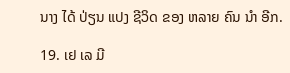ນາງ ໄດ້ ປ່ຽນ ແປງ ຊີວິດ ຂອງ ຫລາຍ ຄົນ ນໍາ ອີກ.

19. ເຢ ເລ ມີ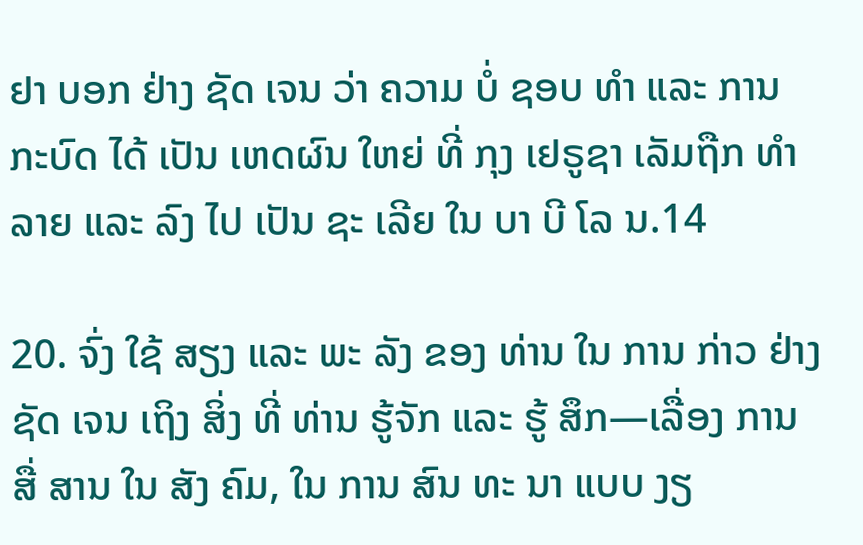ຢາ ບອກ ຢ່າງ ຊັດ ເຈນ ວ່າ ຄວາມ ບໍ່ ຊອບ ທໍາ ແລະ ການ ກະບົດ ໄດ້ ເປັນ ເຫດຜົນ ໃຫຍ່ ທີ່ ກຸງ ເຢຣູຊາ ເລັມຖືກ ທໍາລາຍ ແລະ ລົງ ໄປ ເປັນ ຊະ ເລີຍ ໃນ ບາ ບີ ໂລ ນ.14

20. ຈົ່ງ ໃຊ້ ສຽງ ແລະ ພະ ລັງ ຂອງ ທ່ານ ໃນ ການ ກ່າວ ຢ່າງ ຊັດ ເຈນ ເຖິງ ສິ່ງ ທີ່ ທ່ານ ຮູ້ຈັກ ແລະ ຮູ້ ສຶກ—ເລື່ອງ ການ ສື່ ສານ ໃນ ສັງ ຄົມ, ໃນ ການ ສົນ ທະ ນາ ແບບ ງຽ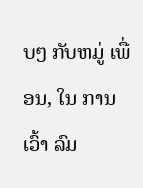ບໆ ກັບຫມູ່ ເພື່ອນ, ໃນ ການ ເວົ້າ ລົມ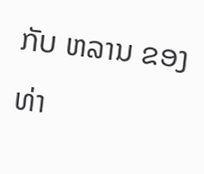ກັບ ຫລານ ຂອງ ທ່າ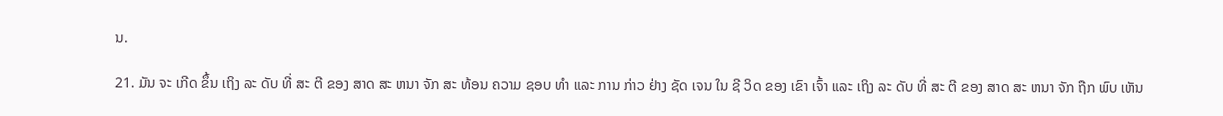ນ.

21. ມັນ ຈະ ເກີດ ຂຶ້ນ ເຖິງ ລະ ດັບ ທີ່ ສະ ຕີ ຂອງ ສາດ ສະ ຫນາ ຈັກ ສະ ທ້ອນ ຄວາມ ຊອບ ທໍາ ແລະ ການ ກ່າວ ຢ່າງ ຊັດ ເຈນ ໃນ ຊີ ວິດ ຂອງ ເຂົາ ເຈົ້າ ແລະ ເຖິງ ລະ ດັບ ທີ່ ສະ ຕີ ຂອງ ສາດ ສະ ຫນາ ຈັກ ຖືກ ພົບ ເຫັນ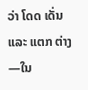ວ່າ ໂດດ ເດັ່ນ ແລະ ແຕກ ຕ່າງ—ໃນ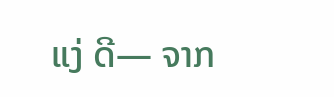ແງ່ ດີ— ຈາກ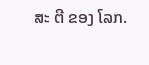ສະ ຕີ ຂອງ ໂລກ.